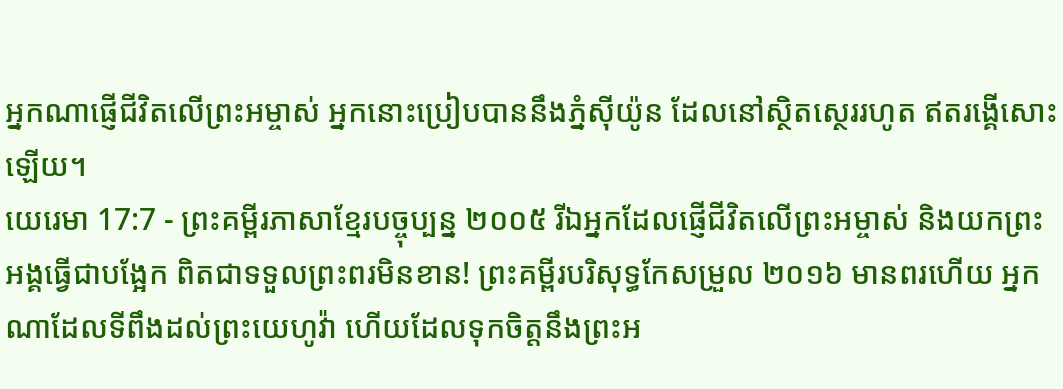អ្នកណាផ្ញើជីវិតលើព្រះអម្ចាស់ អ្នកនោះប្រៀបបាននឹងភ្នំស៊ីយ៉ូន ដែលនៅស្ថិតស្ថេររហូត ឥតរង្គើសោះឡើយ។
យេរេមា 17:7 - ព្រះគម្ពីរភាសាខ្មែរបច្ចុប្បន្ន ២០០៥ រីឯអ្នកដែលផ្ញើជីវិតលើព្រះអម្ចាស់ និងយកព្រះអង្គធ្វើជាបង្អែក ពិតជាទទួលព្រះពរមិនខាន! ព្រះគម្ពីរបរិសុទ្ធកែសម្រួល ២០១៦ មានពរហើយ អ្នកណាដែលទីពឹងដល់ព្រះយេហូវ៉ា ហើយដែលទុកចិត្តនឹងព្រះអ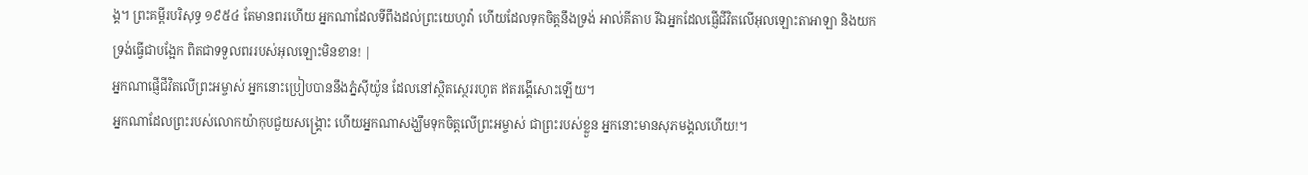ង្គ។ ព្រះគម្ពីរបរិសុទ្ធ ១៩៥៤ តែមានពរហើយ អ្នកណាដែលទីពឹងដល់ព្រះយេហូវ៉ា ហើយដែលទុកចិត្តនឹងទ្រង់ អាល់គីតាប រីឯអ្នកដែលផ្ញើជីវិតលើអុលឡោះតាអាឡា និងយកទ្រង់ធ្វើជាបង្អែក ពិតជាទទួលពររបស់អុលឡោះមិនខាន! |
អ្នកណាផ្ញើជីវិតលើព្រះអម្ចាស់ អ្នកនោះប្រៀបបាននឹងភ្នំស៊ីយ៉ូន ដែលនៅស្ថិតស្ថេររហូត ឥតរង្គើសោះឡើយ។
អ្នកណាដែលព្រះរបស់លោកយ៉ាកុបជួយសង្គ្រោះ ហើយអ្នកណាសង្ឃឹមទុកចិត្តលើព្រះអម្ចាស់ ជាព្រះរបស់ខ្លួន អ្នកនោះមានសុភមង្គលហើយ!។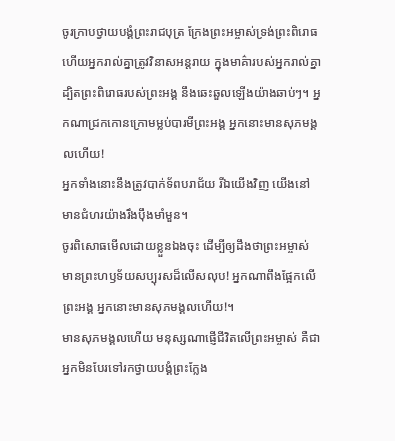ចូរក្រាបថ្វាយបង្គំព្រះរាជបុត្រ ក្រែងព្រះអម្ចាស់ទ្រង់ព្រះពិរោធ ហើយអ្នករាល់គ្នាត្រូវវិនាសអន្តរាយ ក្នុងមាគ៌ារបស់អ្នករាល់គ្នា ដ្បិតព្រះពិរោធរបស់ព្រះអង្គ នឹងឆេះឆួលឡើងយ៉ាងឆាប់ៗ។ អ្នកណាជ្រកកោនក្រោមម្លប់បារមីព្រះអង្គ អ្នកនោះមានសុភមង្គលហើយ!
អ្នកទាំងនោះនឹងត្រូវបាក់ទ័ពបរាជ័យ រីឯយើងវិញ យើងនៅមានជំហរយ៉ាងរឹងប៉ឹងមាំមួន។
ចូរពិសោធមើលដោយខ្លួនឯងចុះ ដើម្បីឲ្យដឹងថាព្រះអម្ចាស់ មានព្រះហឫទ័យសប្បុរសដ៏លើសលុប! អ្នកណាពឹងផ្អែកលើព្រះអង្គ អ្នកនោះមានសុភមង្គលហើយ!។
មានសុភមង្គលហើយ មនុស្សណាផ្ញើជីវិតលើព្រះអម្ចាស់ គឺជាអ្នកមិនបែរទៅរកថ្វាយបង្គំព្រះក្លែង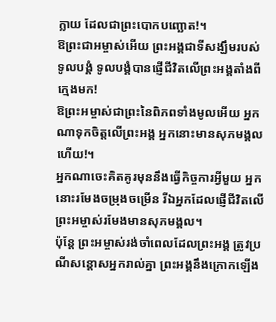ក្លាយ ដែលជាព្រះបោកបញ្ឆោត!។
ឱព្រះជាអម្ចាស់អើយ ព្រះអង្គជាទីសង្ឃឹមរបស់ទូលបង្គំ ទូលបង្គំបានផ្ញើជីវិតលើព្រះអង្គតាំងពីក្មេងមក!
ឱព្រះអម្ចាស់ជាព្រះនៃពិភពទាំងមូលអើយ អ្នកណាទុកចិត្តលើព្រះអង្គ អ្នកនោះមានសុភមង្គលហើយ!។
អ្នកណាចេះគិតគូរមុននឹងធ្វើកិច្ចការអ្វីមួយ អ្នកនោះរមែងចម្រុងចម្រើន រីឯអ្នកដែលផ្ញើជីវិតលើព្រះអម្ចាស់រមែងមានសុភមង្គល។
ប៉ុន្តែ ព្រះអម្ចាស់រង់ចាំពេលដែលព្រះអង្គ ត្រូវប្រណីសន្ដោសអ្នករាល់គ្នា ព្រះអង្គនឹងក្រោកឡើង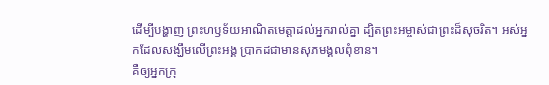ដើម្បីបង្ហាញ ព្រះហឫទ័យអាណិតមេត្តាដល់អ្នករាល់គ្នា ដ្បិតព្រះអម្ចាស់ជាព្រះដ៏សុចរិត។ អស់អ្នកដែលសង្ឃឹមលើព្រះអង្គ ប្រាកដជាមានសុភមង្គលពុំខាន។
គឺឲ្យអ្នកក្រុ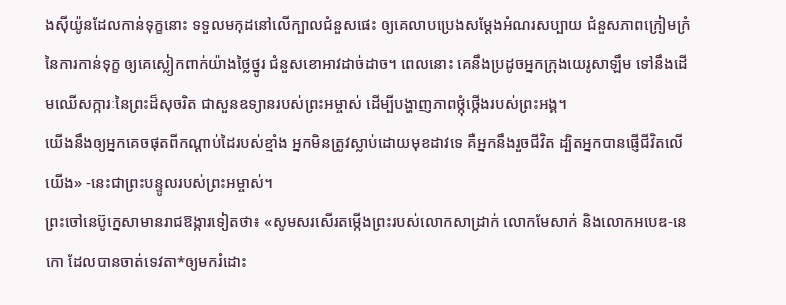ងស៊ីយ៉ូនដែលកាន់ទុក្ខនោះ ទទួលមកុដនៅលើក្បាលជំនួសផេះ ឲ្យគេលាបប្រេងសម្តែងអំណរសប្បាយ ជំនួសភាពក្រៀមក្រំនៃការកាន់ទុក្ខ ឲ្យគេស្លៀកពាក់យ៉ាងថ្លៃថ្នូរ ជំនួសខោអាវដាច់ដាច។ ពេលនោះ គេនឹងប្រដូចអ្នកក្រុងយេរូសាឡឹម ទៅនឹងដើមឈើសក្ការៈនៃព្រះដ៏សុចរិត ជាសួនឧទ្យានរបស់ព្រះអម្ចាស់ ដើម្បីបង្ហាញភាពថ្កុំថ្កើងរបស់ព្រះអង្គ។
យើងនឹងឲ្យអ្នកគេចផុតពីកណ្ដាប់ដៃរបស់ខ្មាំង អ្នកមិនត្រូវស្លាប់ដោយមុខដាវទេ គឺអ្នកនឹងរួចជីវិត ដ្បិតអ្នកបានផ្ញើជីវិតលើយើង» -នេះជាព្រះបន្ទូលរបស់ព្រះអម្ចាស់។
ព្រះចៅនេប៊ូក្នេសាមានរាជឱង្ការទៀតថា៖ «សូមសរសើរតម្កើងព្រះរបស់លោកសាដ្រាក់ លោកមែសាក់ និងលោកអបេឌ-នេកោ ដែលបានចាត់ទេវតា*ឲ្យមករំដោះ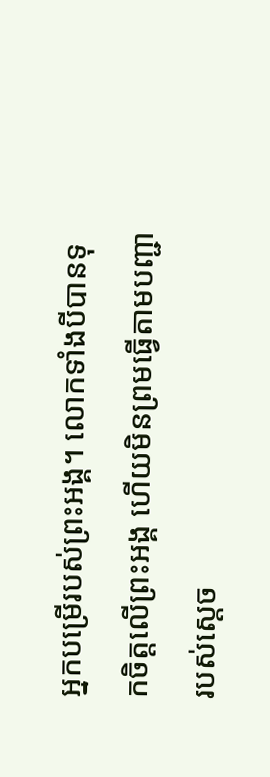អ្នកបម្រើរបស់ព្រះអង្គ។ លោកទាំងបីបានទុកចិត្តលើព្រះអង្គ ហើយមិនព្រមធ្វើតាមបញ្ជារបស់ស្ដេច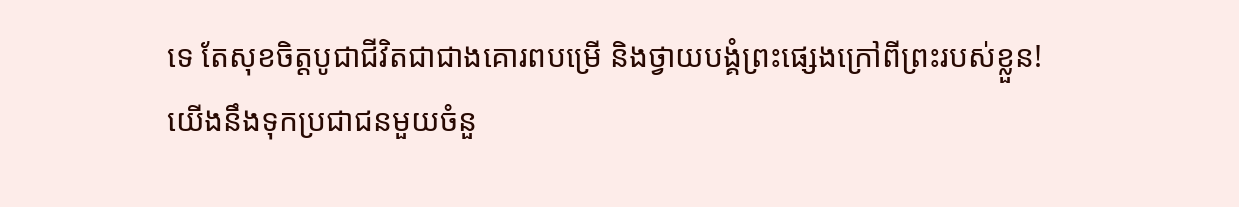ទេ តែសុខចិត្តបូជាជីវិតជាជាងគោរពបម្រើ និងថ្វាយបង្គំព្រះផ្សេងក្រៅពីព្រះរបស់ខ្លួន!
យើងនឹងទុកប្រជាជនមួយចំនួ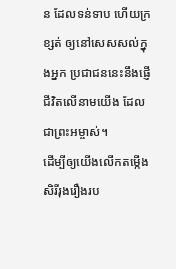ន ដែលទន់ទាប ហើយក្រខ្សត់ ឲ្យនៅសេសសល់ក្នុងអ្នក ប្រជាជននេះនឹងផ្ញើជីវិតលើនាមយើង ដែលជាព្រះអម្ចាស់។
ដើម្បីឲ្យយើងលើកតម្កើងសិរីរុងរឿងរប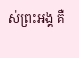ស់ព្រះអង្គ គឺ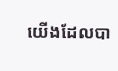យើងដែលបា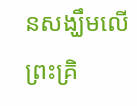នសង្ឃឹមលើព្រះគ្រិ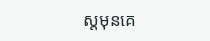ស្តមុនគេ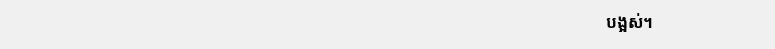បង្អស់។